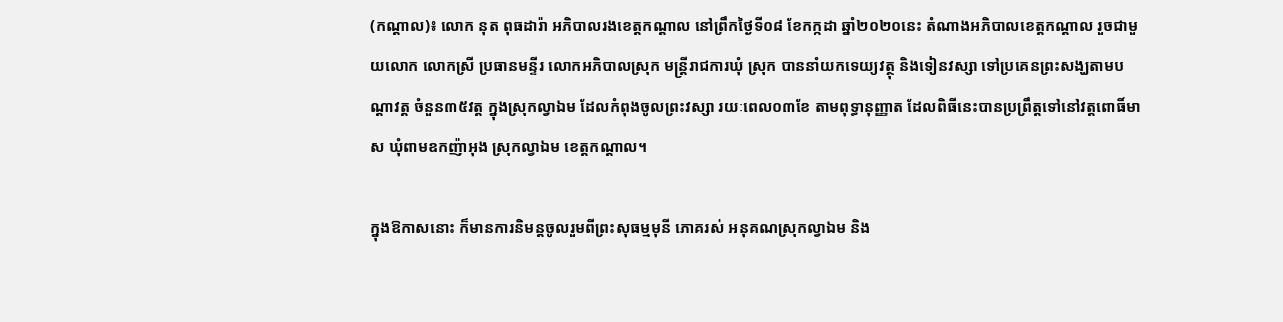(កណ្ដាល)៖ លោក នុត ពុធដារ៉ា អភិបាលរងខេត្តកណ្តាល នៅព្រឹកថ្ងៃទី០៨ ខែកក្កដា ឆ្នាំ២០២០នេះ តំណាងអភិបាលខេត្តកណ្តាល រួចជាមួយលោក លោកស្រី ប្រធានមន្ទីរ លោកអភិបាលស្រុក មន្ត្រីរាជការឃុំ ស្រុក បាននាំយកទេយ្យវត្ថុ និងទៀនវស្សា ទៅប្រគេនព្រះសង្ឃតាមបណ្តាវត្ត ចំនួន៣៥វត្ត ក្នុងស្រុកល្វាឯម ដែលកំពុងចូលព្រះវស្សា រយៈពេល០៣ខែ តាមពុទ្ធានុញ្ញាត ដែលពិធីនេះបានប្រព្រឹត្តទៅនៅវត្តពោធិ៍មាស ឃុំពាមឧកញ៉ាអុង ស្រុកល្វាឯម ខេត្តកណ្តាល។

ក្នុងឱកាសនោះ ក៏មានការនិមន្ដចូលរួមពីព្រះសុធម្មមុនី ភោគរស់ អនុគណស្រុកល្វាឯម និង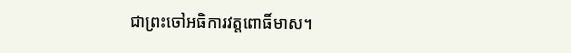ជាព្រះចៅអធិការវត្តពោធិ៍មាស។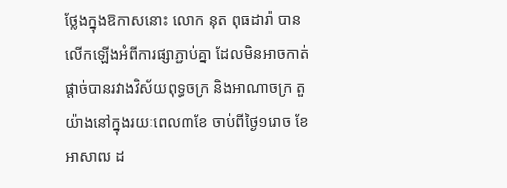ថ្លែងក្នុងឱកាសនោះ លោក នុត ពុធដារ៉ា បានលើកឡើងអំពីការផ្សាភ្ជាប់គ្នា ដែលមិនអាចកាត់ផ្តាច់បានរវាងវិស័យពុទ្ធចក្រ និងអាណាចក្រ តួយ៉ាងនៅក្នុងរយៈពេល៣ខែ ចាប់ពីថ្ងៃ១រោច ខែអាសាឍ ដ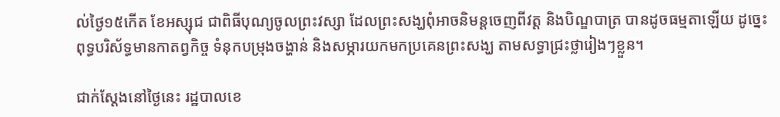ល់ថ្ងៃ១៥កើត ខែអស្សុជ ជាពិធីបុណ្យចូលព្រះវស្សា ដែលព្រះសង្ឃពុំអាចនិមន្តចេញពីវត្ត និងបិណ្ឌបាត្រ បានដូចធម្មតាឡើយ ដូច្នេះពុទ្ធបរិស័ទ្ធមានកាតព្វកិច្ច ទំនុកបម្រុងចង្ហាន់ និងសម្ភារយកមកប្រគេនព្រះសង្ឃ តាមសទ្ធាជ្រះថ្លារៀងៗខ្លួន។

ជាក់ស្តែងនៅថ្ងៃនេះ រដ្ឋបាលខេ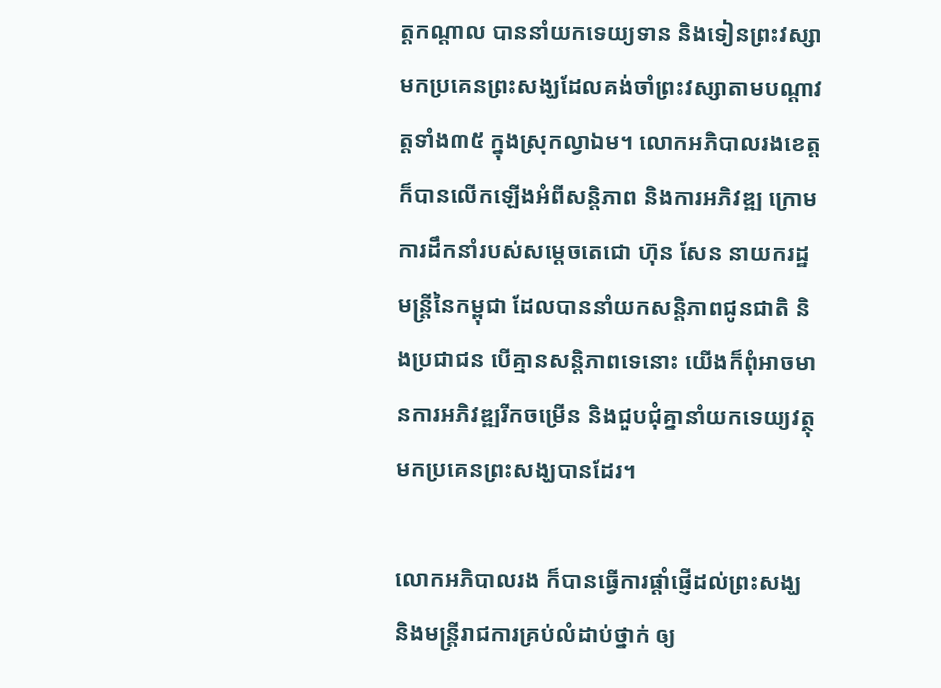ត្តកណ្តាល បាននាំយកទេយ្យទាន និងទៀនព្រះវស្សា មកប្រគេនព្រះសង្ឃដែលគង់ចាំព្រះវស្សាតាមបណ្តាវត្តទាំង៣៥ ក្នុងស្រុកល្វាឯម។ លោកអភិបាលរងខេត្ត ក៏បានលើកឡើងអំពីសន្តិភាព និងការអភិវឌ្ឍ ក្រោមការដឹកនាំរបស់សម្តេចតេជោ ហ៊ុន សែន នាយករដ្ឋមន្ត្រីនៃកម្ពុជា ដែលបាននាំយកសន្តិភាពជូនជាតិ និងប្រជាជន បើគ្មានសន្តិភាពទេនោះ យើងក៏ពុំអាចមានការអភិវឌ្ឍរីកចម្រើន និងជួបជុំគ្នានាំយកទេយ្យវត្ថុ មកប្រគេនព្រះសង្ឃបានដែរ។

លោកអភិបាលរង ក៏បានធ្វើការផ្តាំផ្ញើដល់ព្រះសង្ឃ និងមន្ត្រីរាជការគ្រប់លំដាប់ថ្នាក់ ឲ្យ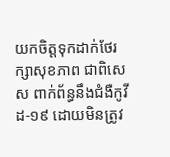យកចិត្តទុកដាក់ថែរក្សាសុខភាព ជាពិសេស ពាក់ព័ន្ធនឹងជំងឺកូវីដ-១៩ ដោយមិនត្រូវ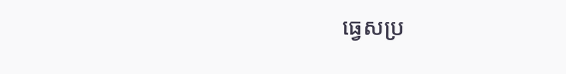ធ្វេសប្រ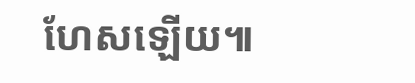ហែសឡើយ៕